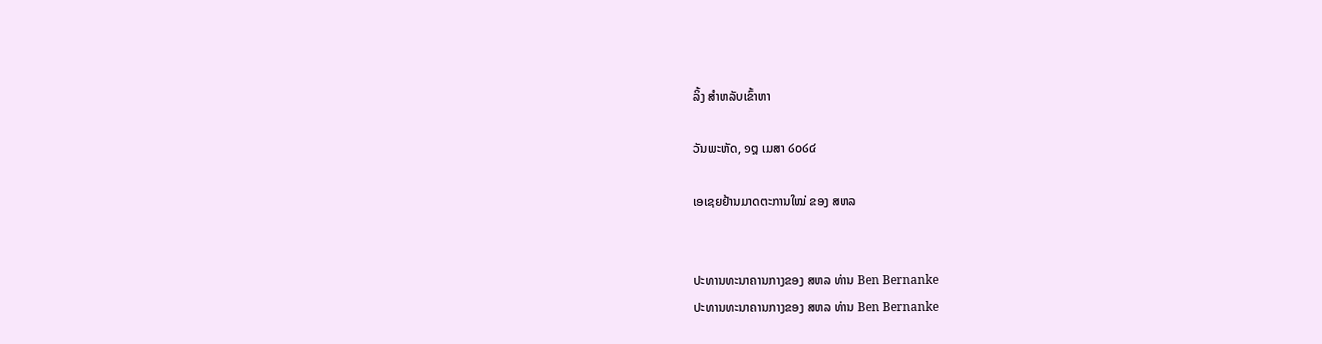ລິ້ງ ສຳຫລັບເຂົ້າຫາ

ວັນພະຫັດ, ໑໘ ເມສາ ໒໐໒໔

ເອເຊຍຢ້ານມາດຕະການໃໝ່ ຂອງ ສຫລ


ປະທານທະນາຄານກາງຂອງ ສຫລ ທ່ານ Ben Bernanke
ປະທານທະນາຄານກາງຂອງ ສຫລ ທ່ານ Ben Bernanke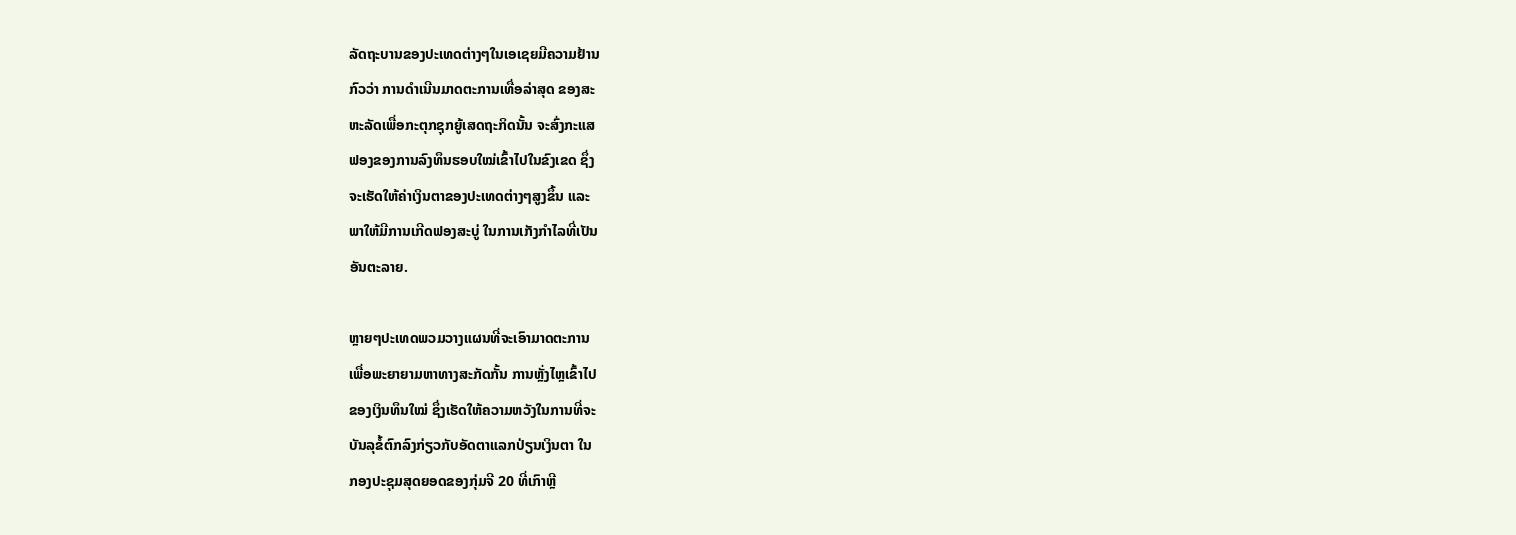ລັດຖະບານຂອງປະເທດຕ່າງໆໃນເອເຊຍມີຄວາມຢ້ານ
ກົວວ່າ ການດຳເນີນມາດຕະການເທື່ອລ່າສຸດ ຂອງສະ
ຫະລັດເພື່ອກະຕຸກຊຸກຍູ້ເສດຖະກິດນັ້ນ ຈະສົ່ງກະແສ
ຟອງຂອງການລົງທຶນຮອບໃໝ່ເຂົ້າໄປໃນຂົງເຂດ ຊຶ່ງ
ຈະເຮັດໃຫ້ຄ່າເງິນຕາຂອງປະເທດຕ່າງໆສູງຂຶ້ນ ແລະ
ພາໃຫ້ມີການເກີດຟອງສະບູ່ ໃນການເກັງກຳໄລທີ່ເປັນ
ອັນຕະລາຍ.

ຫຼາຍໆປະເທດພວມວາງແຜນທີ່ຈະເອົາມາດຕະການ
ເພື່ອພະຍາຍາມຫາທາງສະກັດກັ້ນ ການຫຼັ່ງໄຫຼເຂົ້າໄປ
ຂອງເງິນທຶນໃໝ່ ຊຶ່ງເຮັດໃຫ້ຄວາມຫວັງໃນການທີ່ຈະ
ບັນລຸຂໍ້ຕົກລົງກ່ຽວກັບອັດຕາແລກປ່ຽນເງິນຕາ ໃນ
ກອງປະຊຸມສຸດຍອດຂອງກຸ່ມຈີ 20 ທີ່ເກົາຫຼີ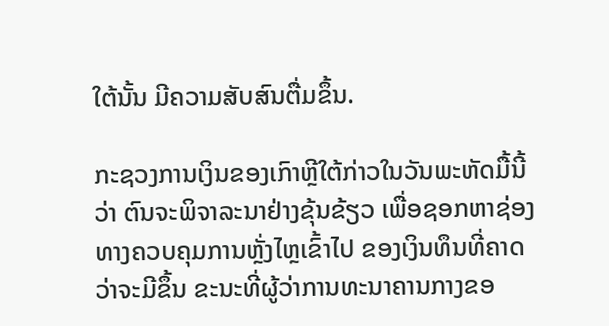ໃຕ້ນັ້ນ ມີຄວາມສັບສົນຕື່ມຂຶ້ນ.

ກະຊວງການເງິນຂອງເກົາຫຼີໃຕ້ກ່າວໃນວັນພະຫັດມື້ນີ້
ວ່າ ຕົນຈະພິຈາລະນາຢ່າງຂຸ້ນຂ້ຽວ ເພື່ອຊອກຫາຊ່ອງ
ທາງຄວບຄຸມການຫຼັ່ງໄຫຼເຂົ້າໄປ ຂອງເງິນທຶນທີ່ຄາດ
ວ່າຈະມີຂຶ້ນ ຂະນະທີ່ຜູ້ວ່າການທະນາຄານກາງຂອ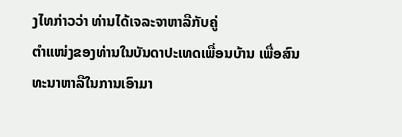ງໄທກ່າວວ່າ ທ່ານໄດ້ເຈລະຈາຫາລືກັບຄູ່
ຕຳແໜ່ງຂອງທ່ານໃນບັນດາປະເທດເພື່ອນບ້ານ ເພື່ອສົນທະນາຫາລືໃນການເອົາມາ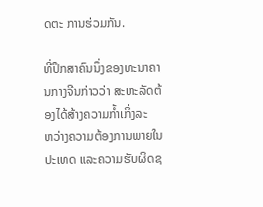ດຕະ ການຮ່ວມກັນ.

ທີ່ປຶກສາຄົນນຶ່ງຂອງທະນາຄານກາງຈີນກ່າວວ່າ ສະຫະລັດຕ້ອງໄດ້ສ້າງຄວາມກໍ້າເກິ່ງລະ
ຫວ່າງຄວາມຕ້ອງການພາຍໃນປະເທດ ແລະຄວາມຮັບຜິດຊ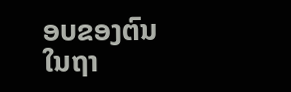ອບຂອງຕົນໃນຖາ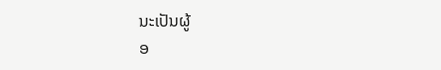ນະເປັນຜູ້
ອ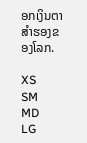ອກເງິນຕາສຳຮອງຂອງໂລກ.

XS
SM
MD
LG